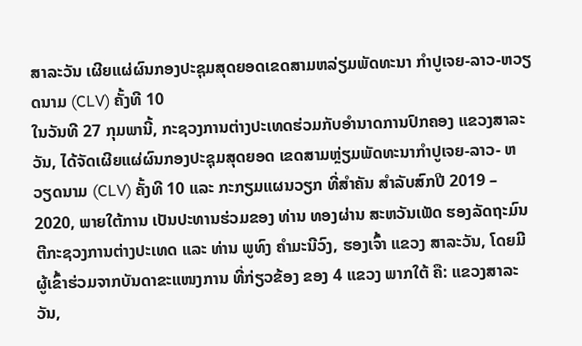ສາລະວັນ ເຜີຍແຜ່ຜົນກອງປະຊຸມສຸດຍອດເຂດສາມຫລ່ຽມພັດທະນາ ກຳປູເຈຍ-ລາວ-ຫວຽດນາມ (CLV) ຄັ້ງທີ 10
ໃນວັນທີ 27 ກຸມພານີ້, ກະຊວງການຕ່າງປະເທດຮ່ວມກັບອຳນາດການປົກຄອງ ແຂວງສາລະວັນ, ໄດ້ຈັດເຜີຍແຜ່ຜົນກອງປະຊຸມສຸດຍອດ ເຂດສາມຫຼ່ຽມພັດທະນາກຳປູເຈຍ-ລາວ- ຫວຽດນາມ (CLV) ຄັ້ງທີ 10 ແລະ ກະກຽມແຜນວຽກ ທີ່ສໍາຄັນ ສໍາລັບສົກປີ 2019 – 2020, ພາຍໃຕ້ການ ເປັນປະທານຮ່ວມຂອງ ທ່ານ ທອງຜ່ານ ສະຫວັນເພັດ ຮອງລັດຖະມົນຕີກະຊວງການຕ່າງປະເທດ ແລະ ທ່ານ ພູທົງ ຄຳມະນີວົງ, ຮອງເຈົ້າ ແຂວງ ສາລະວັນ, ໂດຍມີຜູ້ເຂົ້າຮ່ວມຈາກບັນດາຂະແໜງການ ທີ່ກ່ຽວຂ້ອງ ຂອງ 4 ແຂວງ ພາກໃຕ້ ຄື: ແຂວງສາລະວັນ,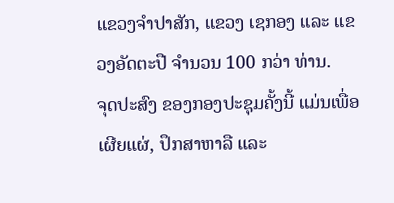ແຂວງຈໍາປາສັກ, ແຂວງ ເຊກອງ ແລະ ແຂວງອັດຕະປື ຈໍານວນ 100 ກວ່າ ທ່ານ.
ຈຸດປະສົງ ຂອງກອງປະຊຸມຄັ້ງນີ້ ແມ່ນເພື່ອເຜີຍແຜ່, ປຶກສາຫາລື ແລະ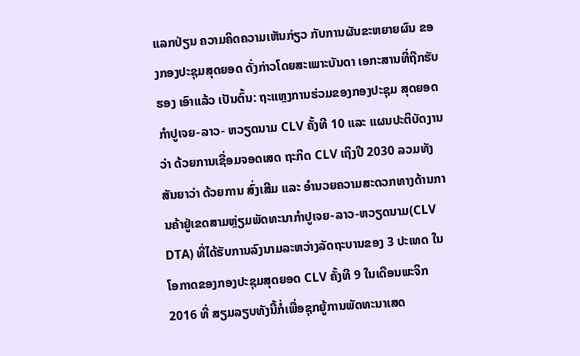ແລກປ່ຽນ ຄວາມຄິດຄວາມເຫັນກ່ຽວ ກັບການຜັນຂະຫຍາຍຜົນ ຂອງກອງປະຊຸມສຸດຍອດ ດັ່ງກ່າວໂດຍສະເພາະບັນດາ ເອກະສານທີ່ຖືກຮັບຮອງ ເອົາແລ້ວ ເປັນຕົ້ນ: ຖະແຫຼງການຮ່ວມຂອງກອງປະຊຸມ ສຸດຍອດ ກຳປູເຈຍ-ລາວ- ຫວຽດນາມ CLV ຄັ້ງທີ 10 ແລະ ແຜນປະຕິບັດງານ ວ່າ ດ້ວຍການເຊື່ອມຈອດເສດ ຖະກິດ CLV ເຖິງປີ 2030 ລວມທັງສັນຍາວ່າ ດ້ວຍການ ສົ່ງເສີມ ແລະ ອໍານວຍຄວາມສະດວກທາງດ້ານການຄ້າຢູ່ເຂດສາມຫຼ່ຽມພັດທະນາກໍາປູເຈຍ-ລາວ-ຫວຽດນາມ(CLV DTA) ທີ່ໄດ້ຮັບການລົງນາມລະຫວ່າງລັດຖະບານຂອງ 3 ປະເທດ ໃນໂອກາດຂອງກອງປະຊຸມສຸດຍອດ CLV ຄັ້ງທີ 9 ໃນເດືອນພະຈິກ 2016 ທີ່ ສຽມລຽບທັງນີ້ກໍ່ເພື່ອຊຸກຍູ້ການພັດທະນາເສດ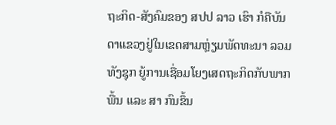ຖະກິດ-ສັງຄົມຂອງ ສປປ ລາວ ເຮົາ ກໍຄືບັນດາແຂວງຢູ່ໃນເຂດສາມຫຼ່ຽມພັດທະນາ ລວມທັງຊຸກ ຍູ້ການເຊື່ອມໂຍງເສດຖະກິດກັບພາກພື້ນ ແລະ ສາ ກົນຂຶ້ນ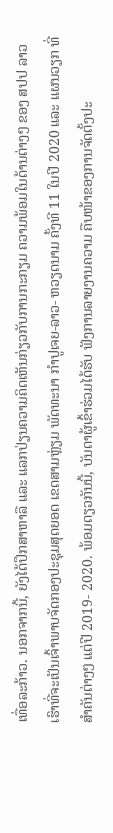ເທື່ອລະກ້າວ. ນອກຈາກນີ້, ຍັງໄດ້ປຶກສາຫາລື ແລະ ແລກປ່ຽນຄວາມຄິດເຫັນກ່ຽວກັບການກະກຽມ ຄວາມພ້ອມໃນດ້ານຕ່າງໆ ຂອງ ສປປ ລາວ ເຮົາທີ່ຈະເປັນເຈົ້າພາບຈັດກອງປະຊຸມສຸດຍອດ ເຂດສາມຫຼ່ຽມ ພັດທະນາ ກໍາປູເຈຍ-ລາວ- ຫວຽດນາມ ຄັ້ງທີ 11 ໃນປີ 2020 ແລະ ແຜນວຽກ ທີ່ສໍາຄັນຕ່າງໆ ແຕ່ປີ 2019- 2020. ພ້ອມດຽວກັນນີ້, ບັນດາຜູ້ເຂົ້າຮ່ວມໄດ້ຮັບ ຟັງການລາຍງານຄວາມ ຄືບໜ້າຂອງການຈັດຕັ້ງປະ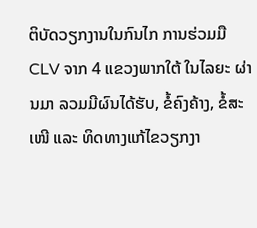ຕິບັດວຽກງານໃນກົນໄກ ການຮ່ວມມື CLV ຈາກ 4 ແຂວງພາກໃຕ້ ໃນໄລຍະ ຜ່ານມາ ລວມມີຜົນໄດ້ຮັບ, ຂໍ້ຄົງຄ້າງ, ຂໍ້ສະເໜີ ແລະ ທິດທາງແກ້ໄຂວຽກງາ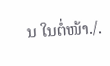ນ ໃນຕໍ່ໜ້າ./.